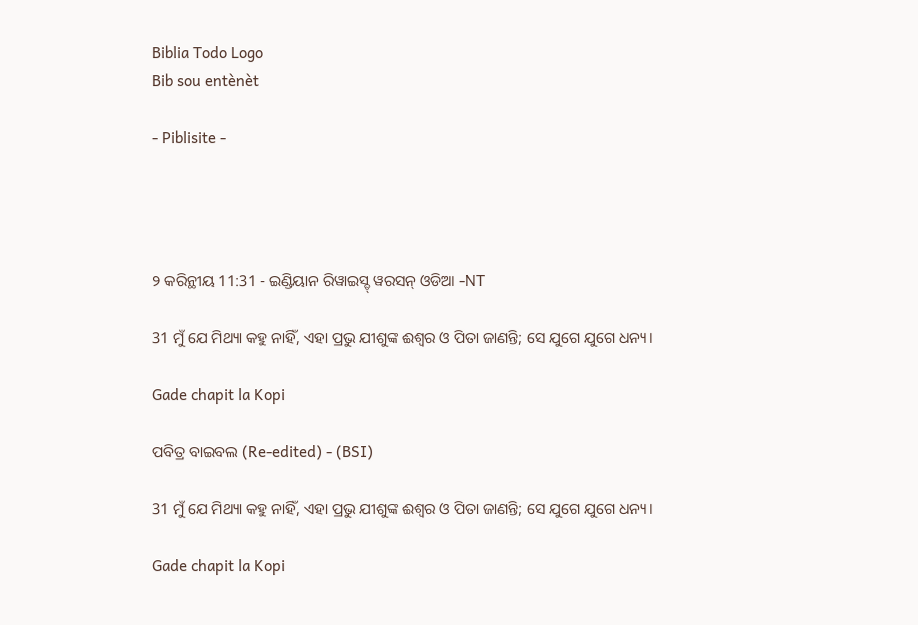Biblia Todo Logo
Bib sou entènèt

- Piblisite -




୨ କରିନ୍ଥୀୟ 11:31 - ଇଣ୍ଡିୟାନ ରିୱାଇସ୍ଡ୍ ୱରସନ୍ ଓଡିଆ -NT

31 ମୁଁ ଯେ ମିଥ୍ୟା କହୁ ନାହିଁ, ଏହା ପ୍ରଭୁ ଯୀଶୁଙ୍କ ଈଶ୍ବର ଓ ପିତା ଜାଣନ୍ତି; ସେ ଯୁଗେ ଯୁଗେ ଧନ୍ୟ।

Gade chapit la Kopi

ପବିତ୍ର ବାଇବଲ (Re-edited) - (BSI)

31 ମୁଁ ଯେ ମିଥ୍ୟା କହୁ ନାହିଁ, ଏହା ପ୍ରଭୁ ଯୀଶୁଙ୍କ ଈଶ୍ଵର ଓ ପିତା ଜାଣନ୍ତି; ସେ ଯୁଗେ ଯୁଗେ ଧନ୍ୟ।

Gade chapit la Kopi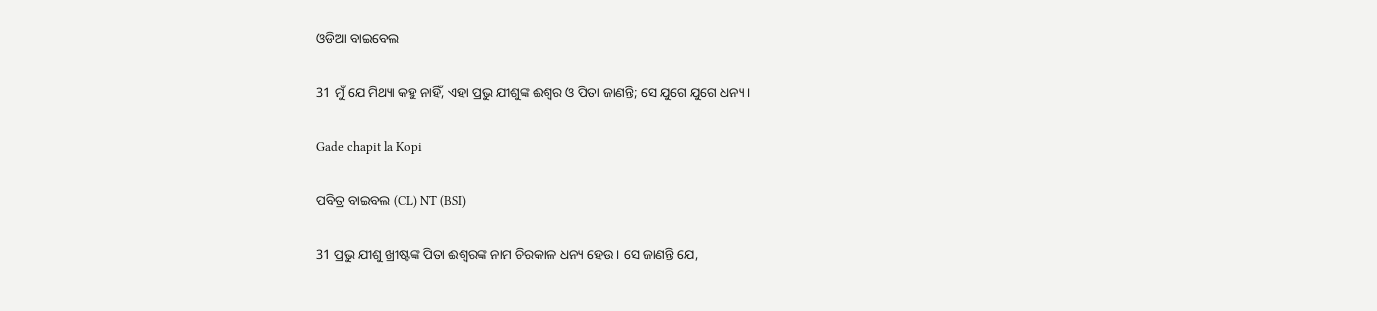ଓଡିଆ ବାଇବେଲ

31 ମୁଁ ଯେ ମିଥ୍ୟା କହୁ ନାହିଁ, ଏହା ପ୍ରଭୁ ଯୀଶୁଙ୍କ ଈଶ୍ୱର ଓ ପିତା ଜାଣନ୍ତି; ସେ ଯୁଗେ ଯୁଗେ ଧନ୍ୟ ।

Gade chapit la Kopi

ପବିତ୍ର ବାଇବଲ (CL) NT (BSI)

31 ପ୍ରଭୁ ଯୀଶୁ ଖ୍ରୀଷ୍ଟଙ୍କ ପିତା ଈଶ୍ୱରଙ୍କ ନାମ ଚିରକାଳ ଧନ୍ୟ ହେଉ। ସେ ଜାଣନ୍ତି ଯେ,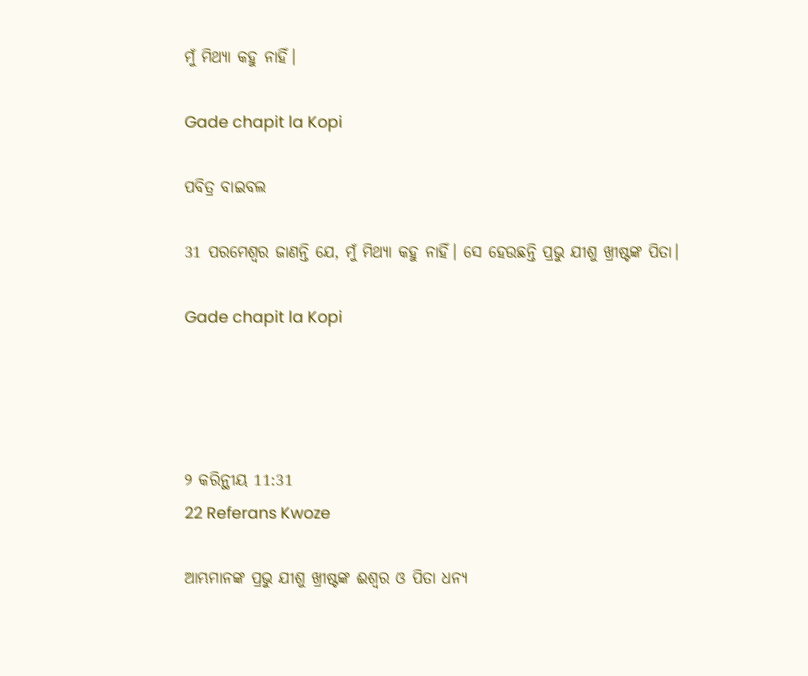ମୁଁ ମିଥ୍ୟା କହୁ ନାହିଁ।

Gade chapit la Kopi

ପବିତ୍ର ବାଇବଲ

31 ପରମେଶ୍ୱର ଜାଣନ୍ତି ଯେ, ମୁଁ ମିଥ୍ୟା କହୁ ନାହିଁ। ସେ ହେଉଛନ୍ତି ପ୍ରଭୁ ଯୀଶୁ ଖ୍ରୀଷ୍ଟଙ୍କ ପିତା।

Gade chapit la Kopi




୨ କରିନ୍ଥୀୟ 11:31
22 Referans Kwoze

ଆମ୍ଭମାନଙ୍କ ପ୍ରଭୁ ଯୀଶୁ ଖ୍ରୀଷ୍ଟଙ୍କ ଈଶ୍ବର ଓ ପିତା ଧନ୍ୟ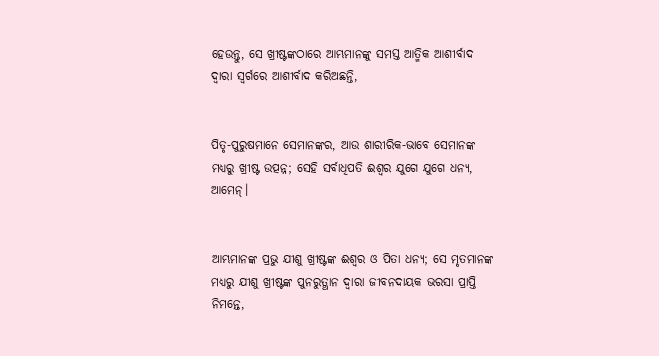ହେଉନ୍ତୁ, ସେ ଖ୍ରୀଷ୍ଟଙ୍କଠାରେ ଆମ୍ଭମାନଙ୍କୁ ସମସ୍ତ ଆତ୍ମିକ ଆଶୀର୍ବାଦ ଦ୍ୱାରା ସ୍ୱର୍ଗରେ ଆଶୀର୍ବାଦ କରିଅଛନ୍ତି,


ପିତୃ-ପୁରୁଷମାନେ ସେମାନଙ୍କର, ଆଉ ଶାରୀରିକ-ଭାବେ ସେମାନଙ୍କ ମଧ୍ୟରୁ ଖ୍ରୀଷ୍ଟ ଉତ୍ପନ୍ନ; ସେହି ସର୍ବାଧିପତି ଈଶ୍ବର ଯୁଗେ ଯୁଗେ ଧନ୍ୟ, ଆମେନ୍‍।


ଆମ୍ଭମାନଙ୍କ ପ୍ରଭୁ ଯୀଶୁ ଖ୍ରୀଷ୍ଟଙ୍କ ଈଶ୍ବର ଓ ପିତା ଧନ୍ୟ; ସେ ମୃତମାନଙ୍କ ମଧ୍ୟରୁ ଯୀଶୁ ଖ୍ରୀଷ୍ଟଙ୍କ ପୁନରୁତ୍ଥାନ ଦ୍ୱାରା ଜୀବନଦାୟକ ଭରସା ପ୍ରାପ୍ତି ନିମନ୍ତେ,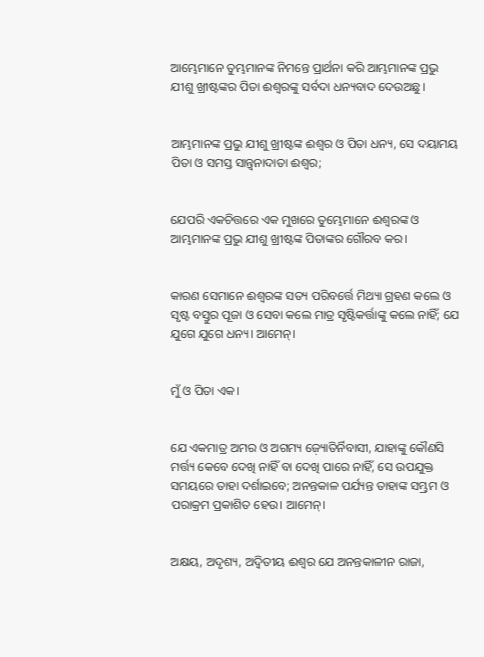ଆମ୍ଭେମାନେ ତୁମ୍ଭମାନଙ୍କ ନିମନ୍ତେ ପ୍ରାର୍ଥନା କରି ଆମ୍ଭମାନଙ୍କ ପ୍ରଭୁ ଯୀଶୁ ଖ୍ରୀଷ୍ଟଙ୍କର ପିତା ଈଶ୍ବରଙ୍କୁ ସର୍ବଦା ଧନ୍ୟବାଦ ଦେଉଅଛୁ।


ଆମ୍ଭମାନଙ୍କ ପ୍ରଭୁ ଯୀଶୁ ଖ୍ରୀଷ୍ଟଙ୍କ ଈଶ୍ବର ଓ ପିତା ଧନ୍ୟ, ସେ ଦୟାମୟ ପିତା ଓ ସମସ୍ତ ସାନ୍ତ୍ୱନାଦାତା ଈଶ୍ବର;


ଯେପରି ଏକଚିତ୍ତରେ ଏକ ମୁଖରେ ତୁମ୍ଭେମାନେ ଈଶ୍ବରଙ୍କ ଓ ଆମ୍ଭମାନଙ୍କ ପ୍ରଭୁ ଯୀଶୁ ଖ୍ରୀଷ୍ଟଙ୍କ ପିତାଙ୍କର ଗୌରବ କର।


କାରଣ ସେମାନେ ଈଶ୍ବରଙ୍କ ସତ୍ୟ ପରିବର୍ତ୍ତେ ମିଥ୍ୟା ଗ୍ରହଣ କଲେ ଓ ସୃଷ୍ଟ ବସ୍ତୁର ପୂଜା ଓ ସେବା କଲେ ମାତ୍ର ସୃଷ୍ଟିକର୍ତ୍ତାଙ୍କୁ କଲେ ନାହିଁ; ଯେ ଯୁଗେ ଯୁଗେ ଧନ୍ୟ। ଆମେନ୍‍।


ମୁଁ ଓ ପିତା ଏକ।


ଯେ ଏକମାତ୍ର ଅମର ଓ ଅଗମ୍ୟ ଜ଼୍ୟୋତିର୍ନିବାସୀ, ଯାହାଙ୍କୁ କୌଣସି ମର୍ତ୍ତ୍ୟ କେବେ ଦେଖି ନାହିଁ ବା ଦେଖି ପାରେ ନାହିଁ, ସେ ଉପଯୁକ୍ତ ସମୟରେ ତାହା ଦର୍ଶାଇବେ; ଅନନ୍ତକାଳ ପର୍ଯ୍ୟନ୍ତ ତାହାଙ୍କ ସମ୍ଭ୍ରମ ଓ ପରାକ୍ରମ ପ୍ରକାଶିତ ହେଉ। ଆମେନ୍‍।


ଅକ୍ଷୟ, ଅଦୃଶ୍ୟ, ଅଦ୍ୱିତୀୟ ଈଶ୍ବର ଯେ ଅନନ୍ତକାଳୀନ ରାଜା,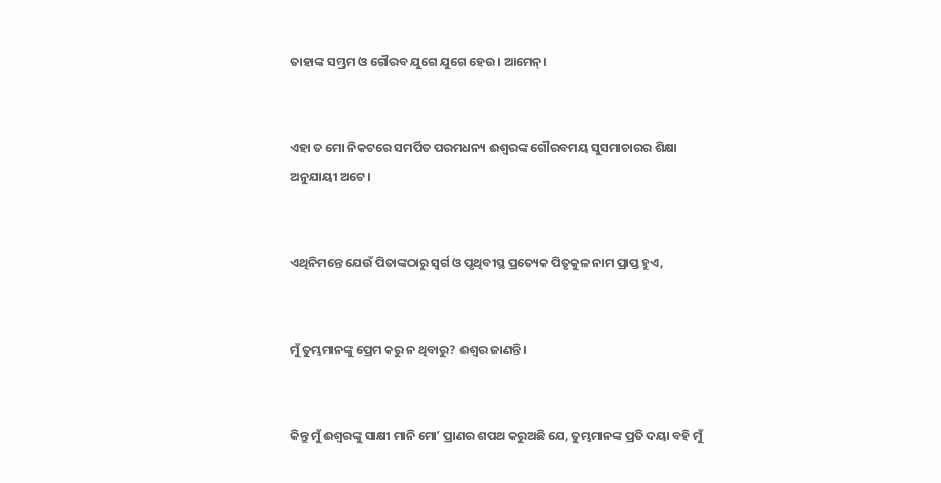ତାହାଙ୍କ ସମ୍ଭ୍ରମ ଓ ଗୌରବ ଯୁଗେ ଯୁଗେ ହେଉ। ଆମେନ୍‍।


ଏହା ତ ମୋ ନିକଟରେ ସମର୍ପିତ ପରମଧନ୍ୟ ଈଶ୍ବରଙ୍କ ଗୌରବମୟ ସୁସମାଚାରର ଶିକ୍ଷା ଅନୁଯାୟୀ ଅଟେ।


ଏଥିନିମନ୍ତେ ଯେଉଁ ପିତାଙ୍କଠାରୁ ସ୍ୱର୍ଗ ଓ ପୃଥିବୀସ୍ଥ ପ୍ରତ୍ୟେକ ପିତୃକୁଳ ନାମ ପ୍ରାପ୍ତ ହୁଏ,


ମୁଁ ତୁମ୍ଭମାନଙ୍କୁ ପ୍ରେମ କରୁ ନ ଥିବାରୁ? ଈଶ୍ବର ଜାଣନ୍ତି।


କିନ୍ତୁ ମୁଁ ଈଶ୍ବରଙ୍କୁ ସାକ୍ଷୀ ମାନି ମୋʼ ପ୍ରାଣର ଶପଥ କରୁଅଛି ଯେ, ତୁମ୍ଭମାନଙ୍କ ପ୍ରତି ଦୟା ବହି ମୁଁ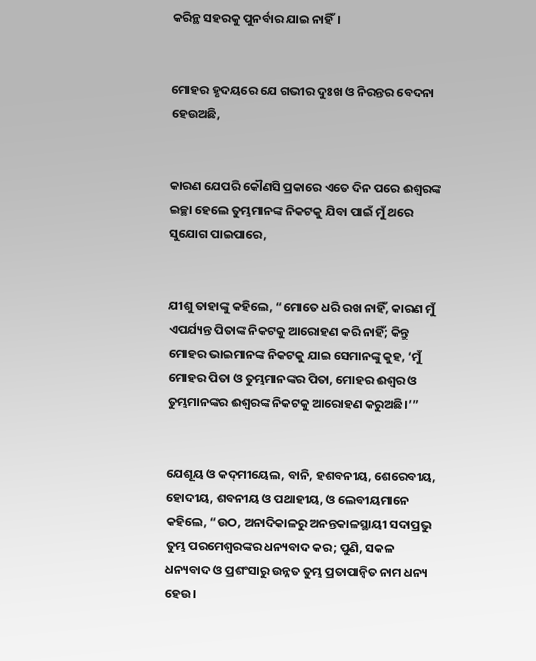କରିନ୍ଥ ସହରକୁ ପୁନର୍ବାର ଯାଇ ନାହିଁ।


ମୋହର ହୃଦୟରେ ଯେ ଗଭୀର ଦୁଃଖ ଓ ନିରନ୍ତର ବେଦନା ହେଉଅଛି,


କାରଣ ଯେପରି କୌଣସି ପ୍ରକାରେ ଏତେ ଦିନ ପରେ ଈଶ୍ବରଙ୍କ ଇଚ୍ଛା ହେଲେ ତୁମ୍ଭମାନଙ୍କ ନିକଟକୁ ଯିବା ପାଇଁ ମୁଁ ଥରେ ସୁଯୋଗ ପାଇପାରେ,


ଯୀଶୁ ତାହାଙ୍କୁ କହିଲେ, “ମୋତେ ଧରି ରଖ ନାହିଁ, କାରଣ ମୁଁ ଏପର୍ଯ୍ୟନ୍ତ ପିତାଙ୍କ ନିକଟକୁ ଆରୋହଣ କରି ନାହିଁ; କିନ୍ତୁ ମୋହର ଭାଇମାନଙ୍କ ନିକଟକୁ ଯାଇ ସେମାନଙ୍କୁ କୁହ, ‘ମୁଁ ମୋହର ପିତା ଓ ତୁମ୍ଭମାନଙ୍କର ପିତା, ମୋହର ଈଶ୍ବର ଓ ତୁମ୍ଭମାନଙ୍କର ଈଶ୍ବରଙ୍କ ନିକଟକୁ ଆରୋହଣ କରୁଅଛି।’”


ଯେଶୂୟ ଓ କଦ୍‍ମୀୟେଲ, ବାନି, ହଶବନୀୟ, ଶେରେବୀୟ, ହୋଦୀୟ, ଶବନୀୟ ଓ ପଥାହୀୟ, ଓ ଲେବୀୟମାନେ କହିଲେ, “ଉଠ, ଅନାଦିକାଳରୁ ଅନନ୍ତକାଳସ୍ଥାୟୀ ସଦାପ୍ରଭୁ ତୁମ୍ଭ ପରମେଶ୍ୱରଙ୍କର ଧନ୍ୟବାଦ କର; ପୁଣି, ସକଳ ଧନ୍ୟବାଦ ଓ ପ୍ରଶଂସାରୁ ଉନ୍ନତ ତୁମ୍ଭ ପ୍ରତାପାନ୍ୱିତ ନାମ ଧନ୍ୟ ହେଉ।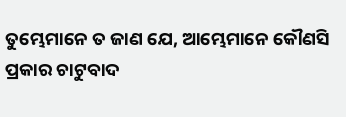ତୁମ୍ଭେମାନେ ତ ଜାଣ ଯେ, ଆମ୍ଭେମାନେ କୌଣସି ପ୍ରକାର ଚାଟୁବାଦ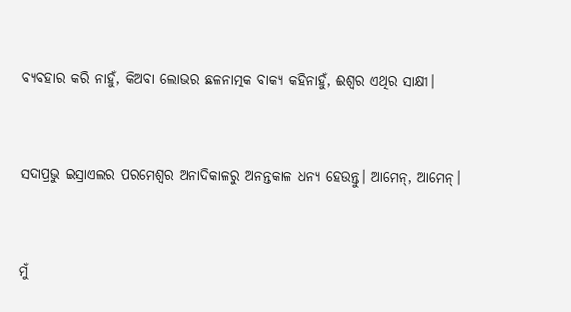ବ୍ୟବହାର କରି ନାହୁଁ, କିଅବା ଲୋଭର ଛଳନାତ୍ମକ ବାକ୍ୟ କହିନାହୁଁ, ଈଶ୍ବର ଏଥିର ସାକ୍ଷୀ।


ସଦାପ୍ରଭୁ ଇସ୍ରାଏଲର ପରମେଶ୍ୱର ଅନାଦିକାଳରୁ ଅନନ୍ତକାଳ ଧନ୍ୟ ହେଉନ୍ତୁ। ଆମେନ୍‍, ଆମେନ୍‍।


ମୁଁ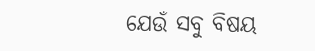ଯେଉଁ ସବୁ ବିଷୟ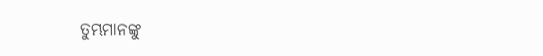ତୁମ୍ଭମାନଙ୍କୁ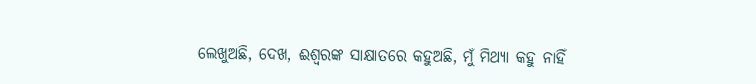ଲେଖୁଅଛି, ଦେଖ, ଈଶ୍ବରଙ୍କ ସାକ୍ଷାତରେ କହୁଅଛି, ମୁଁ ମିଥ୍ୟା କହୁ ନାହିଁ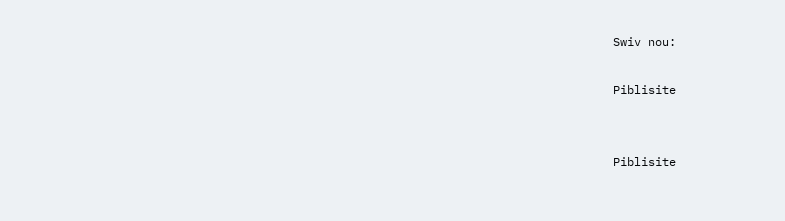Swiv nou:

Piblisite


Piblisite